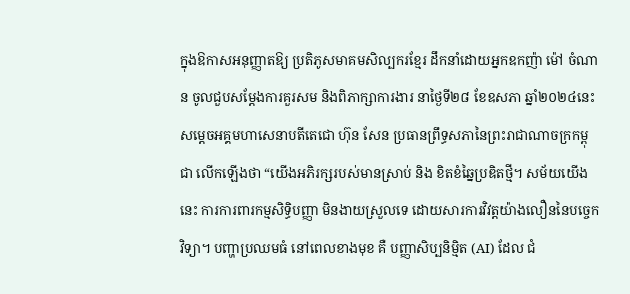ក្នុងឱកាសអនុញ្ញាតឱ្យ ប្រតិភូសមាគមសិល្បករខ្មែរ ដឹកនាំដោយអ្នកឧកញ៉ា ម៉ៅ ចំណាន ចូលជួបសម្តែងការគួរសម និងពិភាក្សាការងារ នាថ្ងៃទី២៨ ខែឧសភា ឆ្នាំ២០២៤នេះ សម្ដេចអគ្គមហាសេនាបតីតេជោ ហ៊ុន សែន ប្រធានព្រឹទ្ធសភានៃព្រះរាជាណាចក្រកម្ពុជា លើកឡើងថា “យើងអភិរក្សរបស់មានស្រាប់ និង ខិតខំឆ្នៃប្រឌិតថ្មី។ សម័យយើងនេះ ការការពារកម្មសិទ្ធិបញ្ញា មិនងាយស្រួលទេ ដោយសារការវិវត្តយ៉ាងលឿននៃបច្ចេកវិទ្យា។ បញ្ហាប្រឈមធំ នៅពេលខាងមុខ គឺ បញ្ញាសិប្បនិម្មិត (AI) ដែល ជំ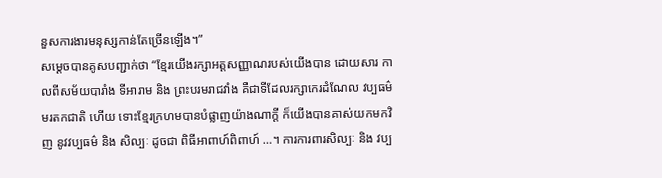នួសការងារមនុស្សកាន់តែច្រើនឡើង។”
សម្តេចបានគូសបញ្ជាក់ថា “ខ្មែរយើងរក្សាអត្តសញ្ញាណរបស់យើងបាន ដោយសារ កាលពីសម័យបារាំង ទីអារាម និង ព្រះបរមរាជវាំង គឺជាទីដែលរក្សាកេរដំណែល វប្បធម៌មរតកជាតិ ហើយ ទោះខ្មែរក្រហមបានបំផ្លាញយ៉ាងណាក្តី ក៏យើងបានគាស់យកមកវិញ នូវវប្បធម៌ និង សិល្បៈ ដូចជា ពិធីអាពាហ៍ពិពាហ៍ …។ ការការពារសិល្បៈ និង វប្ប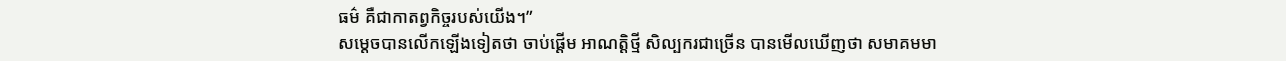ធម៌ គឺជាកាតព្វកិច្ចរបស់យើង។”
សម្តេចបានលើកឡើងទៀតថា ចាប់ផ្តើម អាណត្តិថ្មី សិល្បករជាច្រើន បានមើលឃើញថា សមាគមមា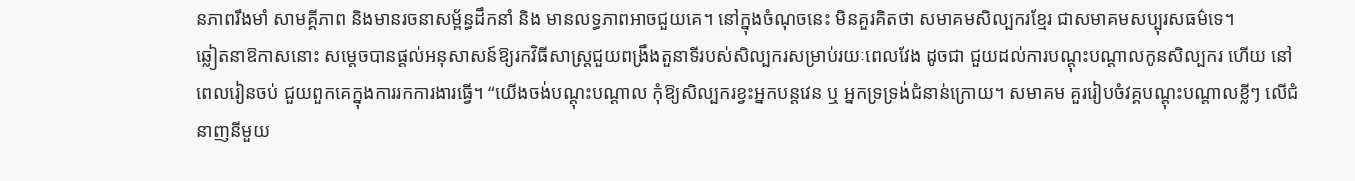នភាពរឹងមាំ សាមគ្គីភាព និងមានរចនាសម្ព័ន្ធដឹកនាំ និង មានលទ្ធភាពអាចជួយគេ។ នៅក្នុងចំណុចនេះ មិនគួរគិតថា សមាគមសិល្បករខ្មែរ ជាសមាគមសប្បុរសធម៌ទេ។
ឆ្លៀតនាឱកាសនោះ សម្តេចបានផ្តល់អនុសាសន៍ឱ្យរកវិធីសាស្ត្រជួយពង្រឹងតួនាទីរបស់សិល្បករសម្រាប់រយៈពេលវែង ដូចជា ជួយដល់ការបណ្តុះបណ្តាលកូនសិល្បករ ហើយ នៅពេលរៀនចប់ ជួយពួកគេក្នុងការរកការងារធ្វើ។ “យើងចង់បណ្តុះបណ្តាល កុំឱ្យសិល្បករខ្វះអ្នកបន្តវេន ឬ អ្នកទ្រទ្រង់ជំនាន់ក្រោយ។ សមាគម គួររៀបចំវគ្គបណ្តុះបណ្តាលខ្លីៗ លើជំនាញនីមួយ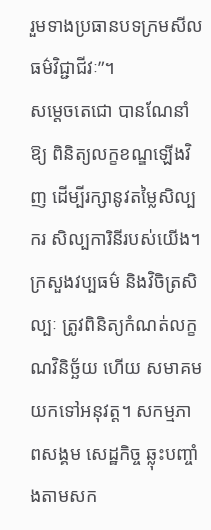រួមទាងប្រធានបទក្រមសីលធម៌វិជ្ជាជីវៈ”។
សម្តេចតេជោ បានណែនាំឱ្យ ពិនិត្យលក្ខខណ្ឌឡើងវិញ ដើម្បីរក្សានូវតម្លៃសិល្បករ សិល្បការិនីរបស់យើង។ ក្រសួងវប្បធម៌ និងវិចិត្រសិល្បៈ ត្រូវពិនិត្យកំណត់លក្ខណវិនិច្ឆ័យ ហើយ សមាគមយកទៅអនុវត្ត។ សកម្មភាពសង្គម សេដ្ឋកិច្ច ឆ្លុះបញ្ចាំងតាមសក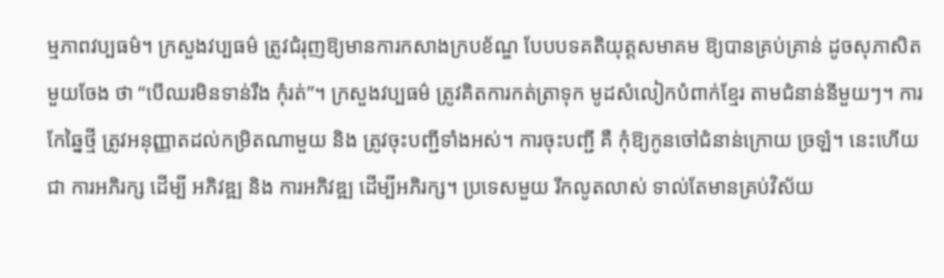ម្មភាពវប្បធម៌។ ក្រសួងវប្បធម៌ ត្រូវជំរុញឱ្យមានការកសាងក្របខ័ណ្ឌ បែបបទគតិយុត្តសមាគម ឱ្យបានគ្រប់គ្រាន់ ដូចសុភាសិតមួយចែង ថា “បើឈរមិនទាន់រឹង កុំរត់”។ ក្រសួងវប្បធម៌ ត្រូវគិតការកត់ត្រាទុក មូដសំលៀកបំពាក់ខ្មែរ តាមជំនាន់នីមួយៗ។ ការកែឆ្នៃថ្មី ត្រូវអនុញ្ញាតដល់កម្រិតណាមួយ និង ត្រូវចុះបញ្ជីទាំងអស់។ ការចុះបញ្ជី គឺ កុំឱ្យកូនចៅជំនាន់ក្រោយ ច្រឡំ។ នេះហើយជា ការអភិរក្ស ដើម្បី អភិវឌ្ឍ និង ការអភិវឌ្ឍ ដើម្បីអភិរក្ស។ ប្រទេសមួយ រីកលូតលាស់ ទាល់តែមានគ្រប់វិស័យ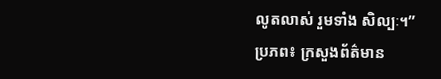លូតលាស់ រួមទាំង សិល្បៈ។”
ប្រភព៖ ក្រសួងព័ត៌មាន